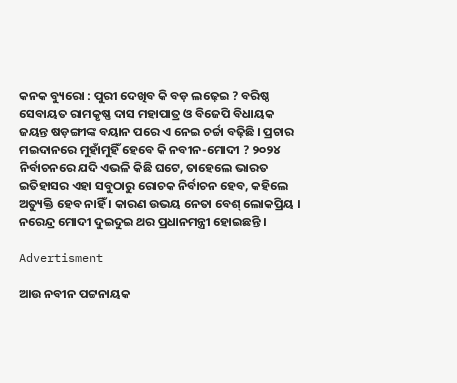କନକ ବ୍ୟୁରୋ : ପୁରୀ ଦେଖିବ କି ବଡ଼ ଲଢ଼େଇ ? ବରିଷ୍ଠ ସେବାୟତ ରାମକୃଷ୍ଣ ଦାସ ମହାପାତ୍ର ଓ ବିଜେପି ବିଧାୟକ ଜୟନ୍ତ ଷଡ଼ଙ୍ଗୀଙ୍କ ବୟାନ ପରେ ଏ ନେଇ ଚର୍ଚ୍ଚା ବଢ଼ିଛି । ପ୍ରଚାର ମଇଦାନରେ ମୁହାଁମୁହିଁ ହେବେ କି ନବୀନ-ମୋଦୀ ? ୨୦୨୪ ନିର୍ବାଚନରେ ଯଦି ଏଭଳି କିଛି ଘଟେ, ତାହେଲେ ଭାରତ ଇତିହାସର ଏହା ସବୁଠାରୁ ରୋଚକ ନିର୍ବାଚନ ହେବ, କହିଲେ ଅତ୍ୟୁକ୍ତି ହେବ ନାହିଁ । କାରଣ ଉଭୟ ନେତା ବେଶ୍ ଲୋକପ୍ରିୟ । ନରେନ୍ଦ୍ର ମୋଦୀ ଦୁଇଦୁଇ ଥର ପ୍ରଧାନମନ୍ତ୍ରୀ ହୋଇଛନ୍ତି ।

Advertisment

ଆଉ ନବୀନ ପଟ୍ଟନାୟକ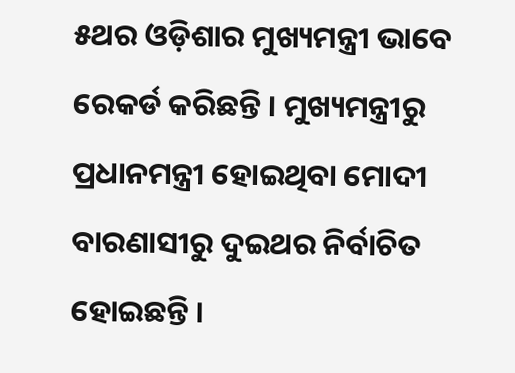୫ଥର ଓଡ଼ିଶାର ମୁଖ୍ୟମନ୍ତ୍ରୀ ଭାବେ ରେକର୍ଡ କରିଛନ୍ତି । ମୁଖ୍ୟମନ୍ତ୍ରୀରୁ ପ୍ରଧାନମନ୍ତ୍ରୀ ହୋଇଥିବା ମୋଦୀ ବାରଣାସୀରୁ ଦୁଇଥର ନିର୍ବାଚିତ ହୋଇଛନ୍ତି ।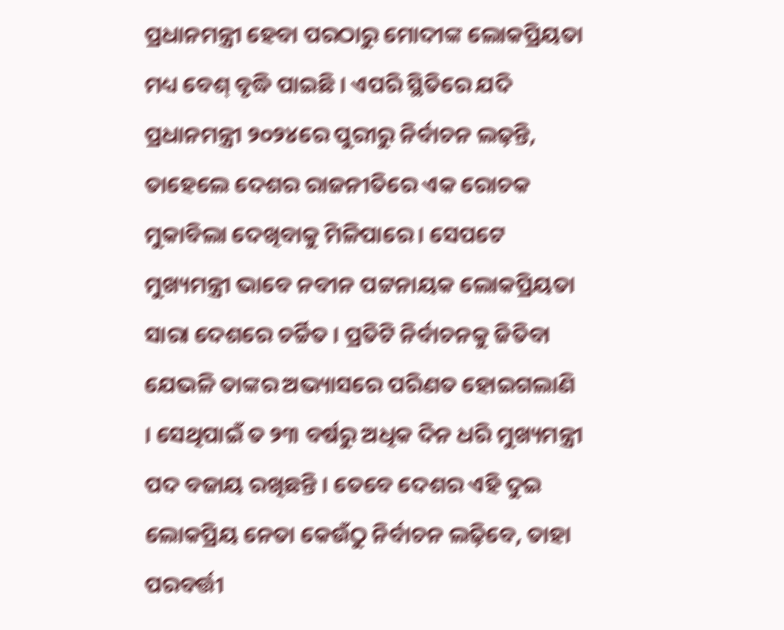ପ୍ରଧାନମନ୍ତ୍ରୀ ହେବା ପରଠାରୁ ମୋଦୀଙ୍କ ଲୋକପ୍ରିୟତା ମଧ୍ୟ ବେଶ୍ ବୃଦ୍ଧି ପାଇଛି । ଏପରି ସ୍ଥିତିରେ ଯଦି ପ୍ରଧାନମନ୍ତ୍ରୀ ୨୦୨୪ରେ ପୁରୀରୁ ନିର୍ବାଚନ ଲଢ଼ନ୍ତି, ତାହେଲେ ଦେଶର ରାଜନୀତିରେ ଏକ ରୋଚକ ମୁକାବିଲା ଦେଖିବାକୁ ମିଳିପାରେ । ସେପଟେ ମୁଖ୍ୟମନ୍ତ୍ରୀ ଭାବେ ନବୀନ ପଟ୍ଟନାୟକ ଲୋକପ୍ରିୟତା ସାରା ଦେଶରେ ଚର୍ଚ୍ଚିତ । ପ୍ରତିଟି ନିର୍ବାଚନକୁ ଜିତିବା ଯେଭଳି ତାଙ୍କର ଅଭ୍ୟାସରେ ପରିଣତ ହୋଇଗଲାଣି । ସେଥିପାଇଁ ତ ୨୩ ବର୍ଷରୁ ଅଧିକ ଦିନ ଧରି ମୁଖ୍ୟମନ୍ତ୍ରୀ ପଦ ବଜାୟ ରଖିଛନ୍ତି । ତେବେ ଦେଶର ଏହି ଦୁଇ ଲୋକପ୍ରିୟ ନେତା କେଉଁଠୁ ନିର୍ବାଚନ ଲଢ଼ିବେ, ତାହା ପରବର୍ତ୍ତୀ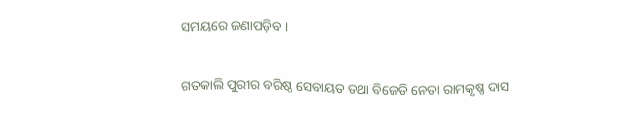ସମୟରେ ଜଣାପଡ଼ିବ ।

ଗତକାଲି ପୁରୀର ବରିଷ୍ଠ ସେବାୟତ ତଥା ବିଜେଡି ନେତା ରାମକୃଷ୍ଣ ଦାସ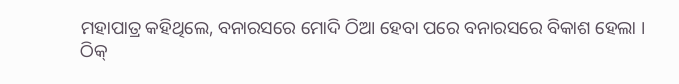ମହାପାତ୍ର କହିଥିଲେ, ବନାରସରେ ମୋଦି ଠିଆ ହେବା ପରେ ବନାରସରେ ବିକାଶ ହେଲା । ଠିକ୍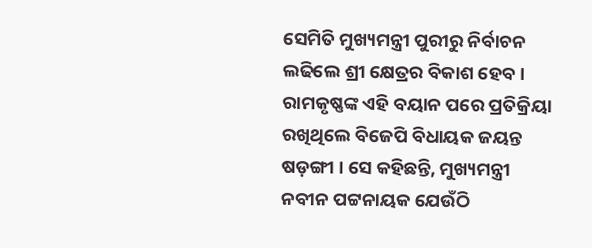ସେମିତି ମୁଖ୍ୟମନ୍ତ୍ରୀ ପୁରୀରୁ ନିର୍ବାଚନ ଲଢିଲେ ଶ୍ରୀ କ୍ଷେତ୍ରର ବିକାଶ ହେବ । ରାମକୃଷ୍ଣଙ୍କ ଏହି ବୟାନ ପରେ ପ୍ରତିକ୍ରିୟା ରଖିଥିଲେ ବିଜେପି ବିଧାୟକ ଜୟନ୍ତ ଷଡ଼ଙ୍ଗୀ । ସେ କହିଛନ୍ତି, ମୁଖ୍ୟମନ୍ତ୍ରୀ ନବୀନ ପଟ୍ଟନାୟକ ଯେଉଁଠି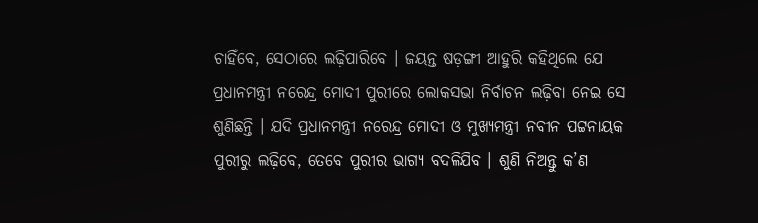ଚାହିଁବେ, ସେଠାରେ ଲଢ଼ିପାରିବେ । ଜୟନ୍ତ ଷଡ଼ଙ୍ଗୀ ଆହୁରି କହିଥିଲେ ଯେ ପ୍ରଧାନମନ୍ତ୍ରୀ ନରେନ୍ଦ୍ର ମୋଦୀ ପୁରୀରେ ଲୋକସଭା ନିର୍ବାଚନ ଲଢ଼ିବା ନେଇ ସେ ଶୁଣିଛନ୍ତି । ଯଦି ପ୍ରଧାନମନ୍ତ୍ରୀ ନରେନ୍ଦ୍ର ମୋଦୀ ଓ ମୁଖ୍ୟମନ୍ତ୍ରୀ ନବୀନ ପଟ୍ଟନାୟକ ପୁରୀରୁ ଲଢ଼ିବେ, ତେବେ ପୁରୀର ଭାଗ୍ୟ ବଦଳିଯିବ । ଶୁଣି ନିଅନ୍ତୁ କ’ଣ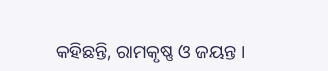କହିଛନ୍ତି, ରାମକୃଷ୍ଣ ଓ ଜୟନ୍ତ ।